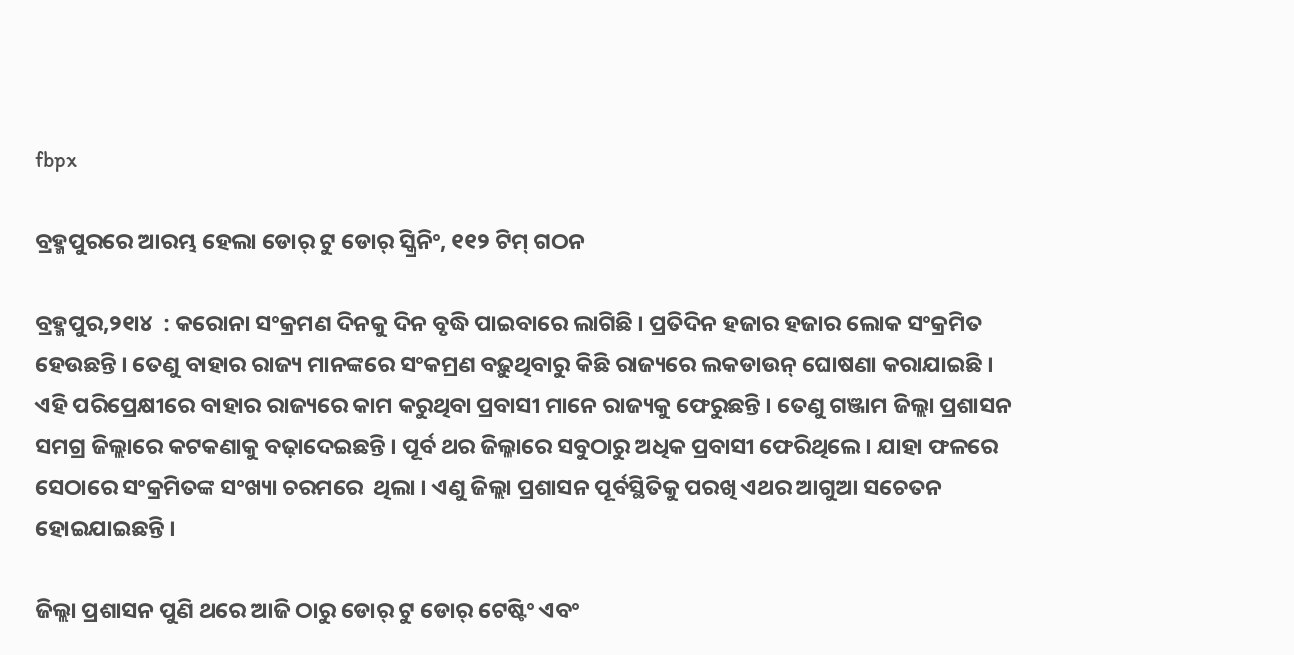fbpx

ବ୍ରହ୍ମପୁରରେ ଆରମ୍ଭ ହେଲା ଡୋର୍ ଟୁ ଡୋର୍ ସ୍କ୍ରିନିଂ, ୧୧୨ ଟିମ୍ ଗଠନ

ବ୍ରହ୍ମପୁର,୨୧ା୪  : କରୋନା ସଂକ୍ରମଣ ଦିନକୁ ଦିନ ବୃଦ୍ଧି ପାଇବାରେ ଲାଗିଛି । ପ୍ରତିଦିନ ହଜାର ହଜାର ଲୋକ ସଂକ୍ରମିତ ହେଉଛନ୍ତି । ତେଣୁ ବାହାର ରାଜ୍ୟ ମାନଙ୍କରେ ସଂକମ୍ରଣ ବଢ଼ୁଥିବାରୁ କିଛି ରାଜ୍ୟରେ ଲକଡାଉନ୍ ଘୋଷଣା କରାଯାଇଛି । ଏହି ପରିପ୍ରେକ୍ଷୀରେ ବାହାର ରାଜ୍ୟରେ କାମ କରୁଥିବା ପ୍ରବାସୀ ମାନେ ରାଜ୍ୟକୁ ଫେରୁଛନ୍ତି । ତେଣୁ ଗଞ୍ଜାମ ଜିଲ୍ଲା ପ୍ରଶାସନ ସମଗ୍ର ଜିଲ୍ଲାରେ କଟକଣାକୁ ବଢ଼ାଦେଇଛନ୍ତି । ପୂର୍ବ ଥର ଜିଲ୍ଳାରେ ସବୁଠାରୁ ଅଧିକ ପ୍ରବାସୀ ଫେରିଥିଲେ । ଯାହା ଫଳରେ ସେଠାରେ ସଂକ୍ରମିତଙ୍କ ସଂଖ୍ୟା ଚରମରେ  ଥିଲା । ଏଣୁ ଜିଲ୍ଲା ପ୍ରଶାସନ ପୂର୍ବସ୍ଥିତିକୁ ପରଖି ଏଥର ଆଗୁଆ ସଚେତନ ହୋଇଯାଇଛନ୍ତି ।

ଜିଲ୍ଲା ପ୍ରଶାସନ ପୁଣି ଥରେ ଆଜି ଠାରୁ ଡୋର୍ ଟୁ ଡୋର୍ ଟେଷ୍ଟିଂ ଏବଂ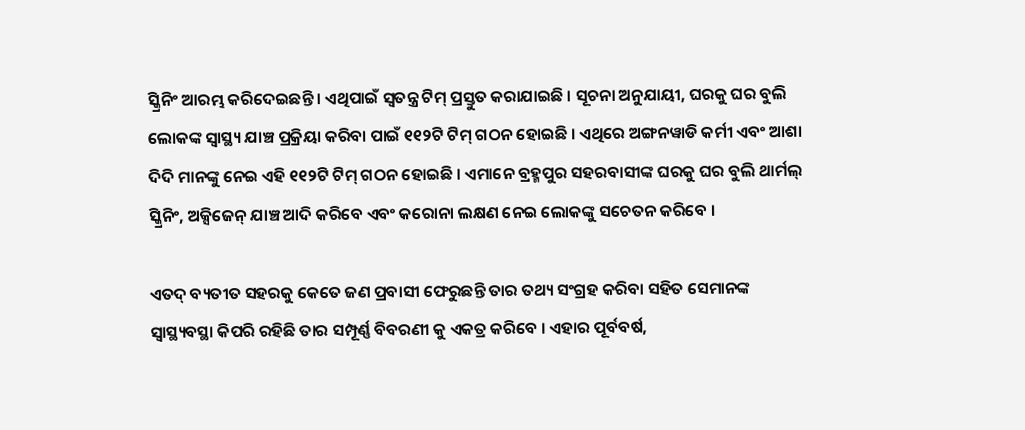ସ୍କ୍ରିନିଂ ଆରମ୍ଭ କରିଦେଇଛନ୍ତି । ଏଥିପାଇଁ ସ୍ୱତନ୍ତ୍ର ଟିମ୍ ପ୍ରସ୍ତୁତ କରାଯାଇଛି । ସୂଚନା ଅନୁଯାୟୀ, ଘରକୁ ଘର ବୁଲି ଲୋକଙ୍କ ସ୍ୱାସ୍ଥ୍ୟ ଯାଞ୍ଚ ପ୍ରକ୍ରିୟା କରିବା ପାଇଁ ୧୧୨ଟି ଟିମ୍ ଗଠନ ହୋଇଛି । ଏଥିରେ ଅଙ୍ଗନୱାଡି କର୍ମୀ ଏବଂ ଆଶା ଦିଦି ମାନଙ୍କୁ ନେଇ ଏହି ୧୧୨ଟି ଟିମ୍ ଗଠନ ହୋଇଛି । ଏମାନେ ବ୍ରହ୍ମପୁର ସହରବାସୀଙ୍କ ଘରକୁ ଘର ବୁଲି ଥାର୍ମଲ୍ ସ୍କ୍ରିନିଂ, ଅକ୍ସିଜେନ୍ ଯାଞ୍ଚ ଆଦି କରିବେ ଏବଂ କରୋନା ଲକ୍ଷଣ ନେଇ ଲୋକଙ୍କୁ ସଚେତନ କରିବେ ।

ଏତଦ୍ ବ୍ୟତୀତ ସହରକୁ କେତେ ଜଣ ପ୍ରବାସୀ ଫେରୁଛନ୍ତି ତାର ତଥ୍ୟ ସଂଗ୍ରହ କରିବା ସହିତ ସେମାନଙ୍କ ସ୍ୱାସ୍ଥ୍ୟବସ୍ଥା କିପରି ରହିଛି ତାର ସମ୍ପୂର୍ଣ୍ଣ ବିବରଣୀ କୁ ଏକତ୍ର କରିବେ । ଏହାର ପୂର୍ବବର୍ଷ,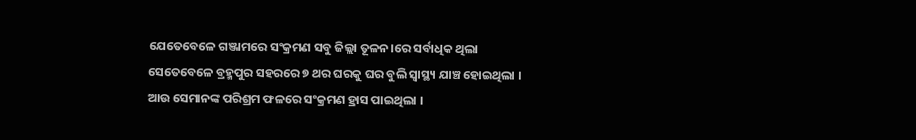ଯେତେବେଳେ ଗଞ୍ଜାମରେ ସଂକ୍ରମଣ ସବୁ ଜିଲ୍ଲା ତୂଳନ।ରେ ସର୍ବାଧିକ ଥିଲା ସେତେବେଳେ ବ୍ରହ୍ମପୁର ସହରରେ ୭ ଥର ଘରକୁ ଘର ବୁଲି ସ୍ୱାସ୍ଥ୍ୟ ଯାଞ୍ଚ ହୋଇଥିଲା । ଆଉ ସେମାନଙ୍କ ପରିଶ୍ରମ ଫଳରେ ସଂକ୍ରମଣ ହ୍ରାସ ପାଇଥିଲା ।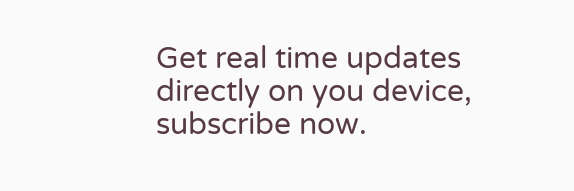Get real time updates directly on you device, subscribe now.